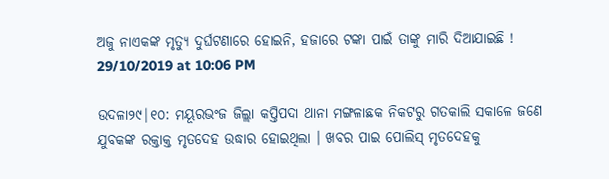ଅଜୁ ନାଏକଙ୍କ ମୃତ୍ୟୁ ଦୁର୍ଘଟଣାରେ ହୋଇନି, ହଜାରେ ଟଙ୍କା ପାଇଁ ତାଙ୍କୁ ମାରି ଦିଆଯାଇଛି !
29/10/2019 at 10:06 PM

ଉଦଳା୨୯|୧୦: ମୟୂରଭଂଜ ଜିଲ୍ଲା କପ୍ତିପଦା ଥାନା ମଙ୍ଗଳାଛକ ନିକଟରୁ ଗତକାଲି ସକାଳେ ଜଣେ ଯୁବକଙ୍କ ରକ୍ତାକ୍ତ ମୃତଦେହ ଉଦ୍ଧାର ହୋଇଥିଲା । ଖବର ପାଇ ପୋଲିସ୍ ମୃତଦେହକୁ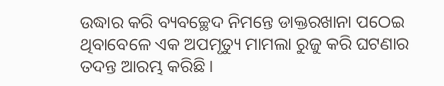ଉଦ୍ଧାର କରି ବ୍ୟବଚ୍ଛେଦ ନିମନ୍ତେ ଡାକ୍ତରଖାନା ପଠେଇ ଥିବାବେଳେ ଏକ ଅପମୃତ୍ୟୁ ମାମଲା ରୁଜୁ କରି ଘଟଣାର ତଦନ୍ତ ଆରମ୍ଭ କରିଛି ।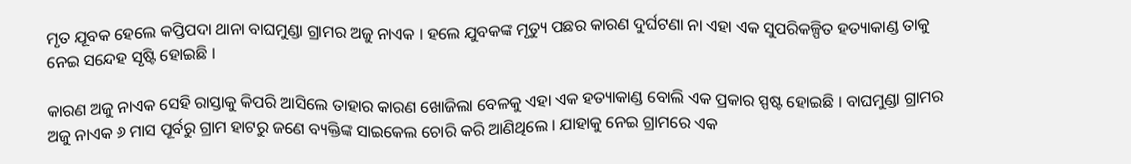ମୃତ ଯୂବକ ହେଲେ କପ୍ତିପଦା ଥାନା ବାଘମୁଣ୍ଡା ଗ୍ରାମର ଅଜୁ ନାଏକ । ହଲେ ଯୁବକଙ୍କ ମୃତ୍ୟୁ ପଛର କାରଣ ଦୁର୍ଘଟଣା ନା ଏହା ଏକ ସୁପରିକଳ୍ପିତ ହତ୍ୟାକାଣ୍ଡ ତାକୁ ନେଇ ସନ୍ଦେହ ସୃଷ୍ଟି ହୋଇଛି ।

କାରଣ ଅଜୁ ନାଏକ ସେହି ରାସ୍ତାକୁ କିପରି ଆସିଲେ ତାହାର କାରଣ ଖୋଜିଲା ବେଳକୁ ଏହା ଏକ ହତ୍ୟାକାଣ୍ଡ ବୋଲି ଏକ ପ୍ରକାର ସ୍ପଷ୍ଟ ହୋଇଛି । ବାଘମୁଣ୍ଡା ଗ୍ରାମର ଅଜୁ ନାଏକ ୬ ମାସ ପୂର୍ବରୁ ଗ୍ରାମ ହାଟରୁ ଜଣେ ବ୍ୟକ୍ତିଙ୍କ ସାଇକେଲ ଚୋରି କରି ଆଣିଥିଲେ । ଯାହାକୁ ନେଇ ଗ୍ରାମରେ ଏକ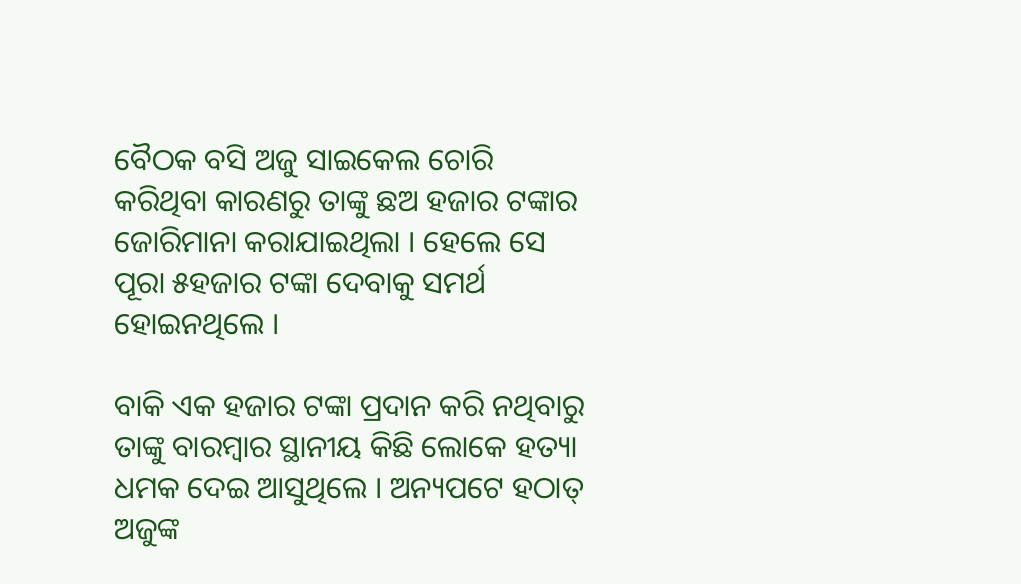ବୈଠକ ବସି ଅଜୁ ସାଇକେଲ ଚୋରି କରିଥିବା କାରଣରୁ ତାଙ୍କୁ ଛଅ ହଜାର ଟଙ୍କାର ଜୋରିମାନା କରାଯାଇଥିଲା । ହେଲେ ସେ ପୂରା ୫ହଜାର ଟଙ୍କା ଦେବାକୁ ସମର୍ଥ ହୋଇନଥିଲେ ।

ବାକି ଏକ ହଜାର ଟଙ୍କା ପ୍ରଦାନ କରି ନଥିବାରୁ ତାଙ୍କୁ ବାରମ୍ବାର ସ୍ଥାନୀୟ କିଛି ଲୋକେ ହତ୍ୟା ଧମକ ଦେଇ ଆସୁଥିଲେ । ଅନ୍ୟପଟେ ହଠାତ୍ ଅଜୁଙ୍କ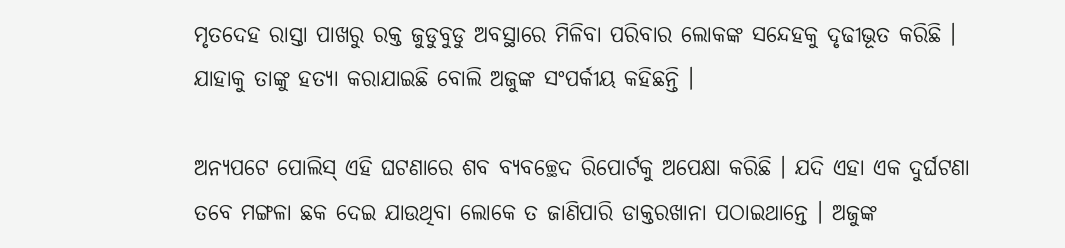ମୃତଦେହ ରାସ୍ତା ପାଖରୁ ରକ୍ତ ଜୁଡୁବୁଡୁ ଅବସ୍ଥାରେ ମିଳିବା ପରିବାର ଲୋକଙ୍କ ସନ୍ଦେହକୁ ଦୃଢୀଭୂତ କରିଛି । ଯାହାକୁ ତାଙ୍କୁ ହତ୍ୟା କରାଯାଇଛି ବୋଲି ଅଜୁଙ୍କ ସଂପର୍କୀୟ କହିଛନ୍ତି ।

ଅନ୍ୟପଟେ ପୋଲିସ୍ ଏହି ଘଟଣାରେ ଶବ ବ୍ୟବଚ୍ଛେଦ ରିପୋର୍ଟକୁ ଅପେକ୍ଷା କରିଛି । ଯଦି ଏହା ଏକ ଦୁର୍ଘଟଣା ତବେ ମଙ୍ଗଳା ଛକ ଦେଇ ଯାଉଥିବା ଲୋକେ ତ ଜାଣିପାରି ଡାକ୍ତରଖାନା ପଠାଇଥାନ୍ତେ । ଅଜୁଙ୍କ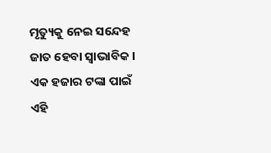ମୃତ୍ୟୁକୁ ନେଇ ସନ୍ଦେହ ଜାତ ହେବା ସ୍ବାଭାବିକ । ଏକ ହଜାର ଟଙ୍କା ପାଇଁ ଏହି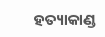ହତ୍ୟାକାଣ୍ଡ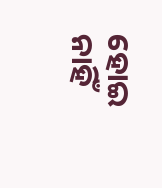ହୋଇ ନାହିଁ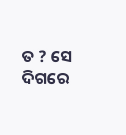ତ ? ସେ ଦିଗରେ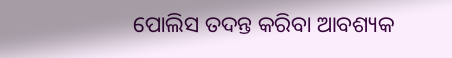ପୋଲିସ ତଦନ୍ତ କରିବା ଆବଶ୍ୟକ